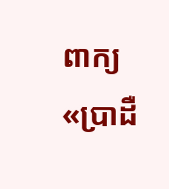ពាក្យ«ប្រាដឺ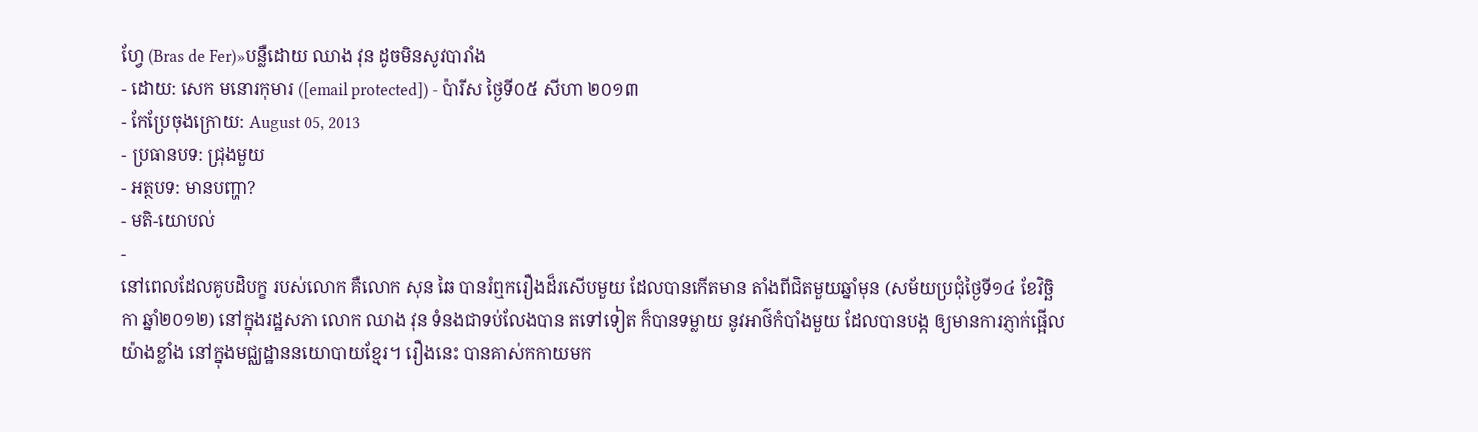ហ្វែ (Bras de Fer)»បន្លឺដោយ ឈាង វុន ដូចមិនសូវបារាំង
- ដោយ: សេក មនោរកុមារ ([email protected]) - ប៉ារីស ថ្ងៃទី០៥ សីហា ២០១៣
- កែប្រែចុងក្រោយ: August 05, 2013
- ប្រធានបទ: ជ្រុងមួយ
- អត្ថបទ: មានបញ្ហា?
- មតិ-យោបល់
-
នៅពេលដែលគូបដិបក្ខ របស់លោក គឺលោក សុន ឆៃ បានរំឮករឿងដ៏រសើបមួយ ដែលបានកើតមាន តាំងពីជិតមួយឆ្នាំមុន (សម័យប្រជុំថ្ងៃទី១៤ ខែវិច្ឆិកា ឆ្នាំ២០១២) នៅក្នុងរដ្ឋសភា លោក ឈាង វុន ទំនងជាទប់លែងបាន តទៅទៀត ក៏បានទម្លាយ នូវអាថ៌កំបាំងមួយ ដែលបានបង្ក ឲ្យមានការភ្ញាក់ផ្អើលយ៉ាងខ្លាំង នៅក្នុងមជ្ឈដ្ឋាននយោបាយខ្មែរ។ រឿងនេះ បានគាស់កកាយមក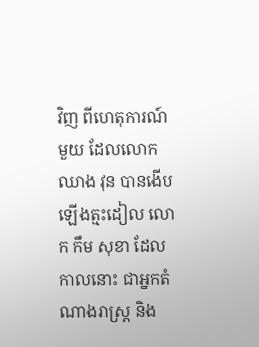វិញ ពីហេតុការណ៍មួយ ដែលលោក ឈាង វុន បានងើបឡើងត្មះដៀល លោក កឹម សុខា ដែលកាលនោះ ជាអ្នកតំណាងរាស្រ្ត និង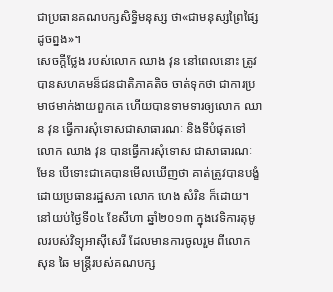ជាប្រធានគណបក្សសិទ្ធិមនុស្ស ថា«ជាមនុស្សព្រៃផ្សៃដូចព្នង»។
សេចក្ដីថ្លែង របស់លោក ឈាង វុន នៅពេលនោះ ត្រូវបានសហគមន៏ជនជាតិភាគតិច ចាត់ទុកថា ជាការប្រមាថមាក់ងាយពួកគេ ហើយបានទាមទារឲ្យលោក ឈាន វុន ធ្វើការសុំទោសជាសាធារណៈ និងទីបំផុតទៅ លោក ឈាង វុន បានធ្វើការសុំទោស ជាសាធារណៈមែន បើទោះជាគេបានមើលឃើញថា គាត់ត្រូវបានបង្ខំ ដោយប្រធានរដ្ឋសភា លោក ហេង សំរិន ក៏ដោយ។
នៅយប់ថ្ងៃទី០៤ ខែសីហា ឆ្នាំ២០១៣ ក្នុងវេទិការតុមូលរបស់វិទ្យុអាស៊ីសេរី ដែលមានការចូលរួម ពីលោក សុន ឆៃ មន្ត្រីរបស់គណបក្ស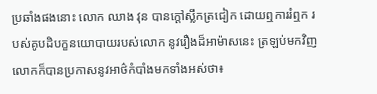ប្រឆាំងផងនោះ លោក ឈាង វុន បានក្ដៅស្លឹកត្រជៀក ដោយឮការរំឮក របស់គូបដិបក្ខនយោបាយរបស់លោក នូវរឿងដ៏អាម៉ាសនេះ ត្រឡប់មកវិញ លោកក៏បានប្រកាសនូវអាថ៌កំបាំងមកទាំងអស់ថា៖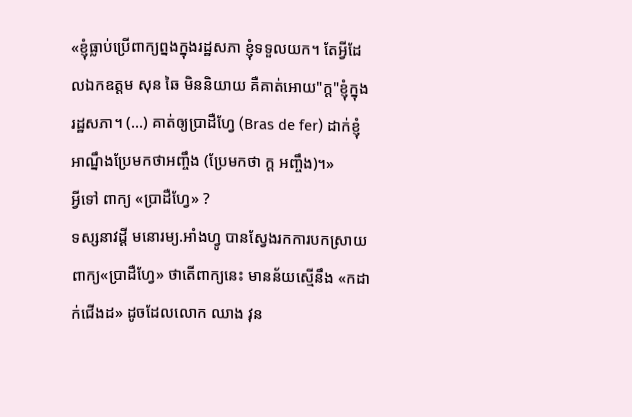«ខ្ញុំធ្លាប់ប្រើពាក្យព្នងក្នុងរដ្ឋសភា ខ្ញុំទទួលយក។ តែអ្វីដែលឯកឧត្តម សុន ឆៃ មិននិយាយ គឺគាត់អោយ"ក្ដ"ខ្ញុំក្នុងរដ្ឋសភា។ (...) គាត់ឲ្យប្រាដឺហ្វែ (Bras de fer) ដាក់ខ្ញុំ អាណ្នឹងប្រែមកថាអញ្ចឹង (ប្រែមកថា ក្ដ អញ្ចឹង)។»
អ្វីទៅ ពាក្យ «ប្រាដឺហ្វែ» ?
ទស្សនាវដ្ដី មនោរម្យ.អាំងហ្វូ បានស្វែងរកការបកស្រាយ ពាក្យ«ប្រាដឺហ្វែ» ថាតើពាក្យនេះ មានន័យស្មើនឹង «កដាក់ជើងដ» ដូចដែលលោក ឈាង វុន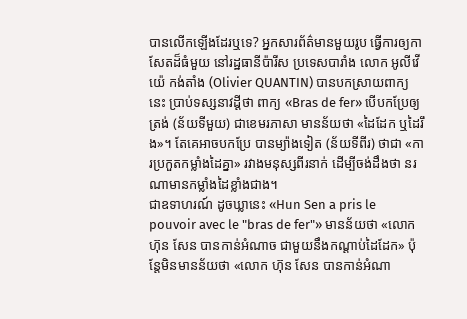បានលើកឡើងដែរឬទេ? អ្នកសារព័ត៌មានមួយរូប ធ្វើការឲ្យកាសែតដ៏ធំមួយ នៅរដ្ឋធានីប៉ារីស ប្រទេសបារាំង លោក អូលីវើយ៉េ កង់តាំង (Olivier QUANTIN) បានបកស្រាយពាក្យនេះ ប្រាប់ទស្សនាវដ្ដីថា ពាក្យ «Bras de fer» បើបកប្រែឲ្យត្រង់ (ន័យទីមួយ) ជាខេមរភាសា មានន័យថា «ដៃដែក ឬដៃរឹង»។ តែគេអាចបកប្រែ បានម្យ៉ាងទៀត (ន័យទីពីរ) ថាជា «ការប្រកួតកម្លាំងដៃគ្នា» រវាងមនុស្សពីរនាក់ ដើម្បីចង់ដឹងថា នរណាមានកម្លាំងដៃខ្លាំងជាង។
ជាឧទាហរណ៍ ដូចឃ្លានេះ «Hun Sen a pris le pouvoir avec le "bras de fer"» មានន័យថា «លោក ហ៊ុន សែន បានកាន់អំណាច ជាមួយនឹងកណ្ដាប់ដៃដែក» ប៉ុន្តែមិនមានន័យថា «លោក ហ៊ុន សែន បានកាន់អំណា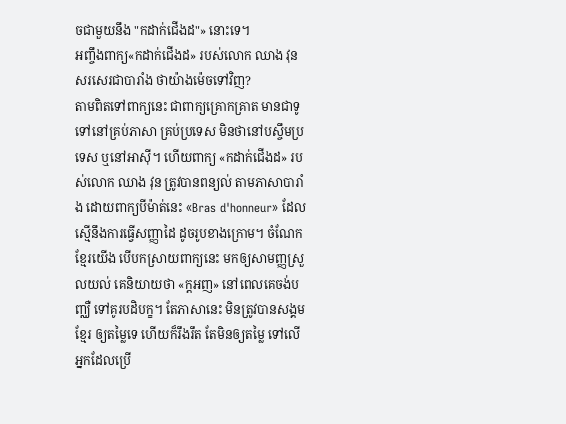ចជាមួយនឹង "កដាក់ជើងដ"» នោះទេ។
អញ្ចឹងពាក្យ«កដាក់ជើងដ» របស់លោក ឈាង វុន សរសេរជាបារាំង ថាយ៉ាងម៉េចទៅវិញ?
តាមពិតទៅពាក្យនេះ ជាពាក្យគ្រោកគ្រាត មានជាទូទៅនៅគ្រប់ភាសា គ្រប់ប្រទេស មិនថានៅបស្ចឹមប្រទេស ឬនៅអាស៊ី។ ហើយពាក្យ «កដាក់ជើងដ» របស់លោក ឈាង វុន ត្រូវបានពន្យល់ តាមភាសាបារាំង ដោយពាក្យបីម៉ាត់នេះ «Bras d'honneur» ដែលស្មើនឹងការធ្វើសញ្ញាដៃ ដូចរូបខាងក្រោម។ ចំណែកខ្មែរយើង បើបកស្រាយពាក្យនេះ មកឲ្យសាមញ្ញស្រួលយល់ គេនិយាយថា «ក្ដអញ» នៅពេលគេចង់បញ្ឈឺ ទៅគូរបដិបក្ខ។ តែភាសានេះ មិនត្រូវបានសង្គមខ្មែរ ឲ្យតម្លៃទេ ហើយក៏រឹងរឹត តែមិនឲ្យតម្លៃ ទៅលើអ្នកដែលប្រើ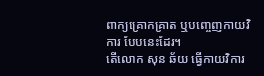ពាក្យគ្រោកគ្រាត ឬបញ្ចេញកាយវិការ បែបនេះដែរ។
តើលោក សុន ឆ័យ ធ្វើកាយវិការ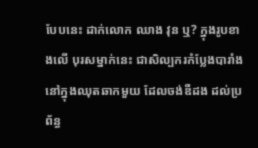បែបនេះ ដាក់លោក ឈាង វុន ឬ? ក្នុងរូបខាងលើ បុរសម្នាក់នេះ ជាសិល្បករកំប្លែងបារាំង នៅក្នុងឈុតឆាកមួយ ដែលចង់ឌឺដង ដល់ប្រព័ន្ធ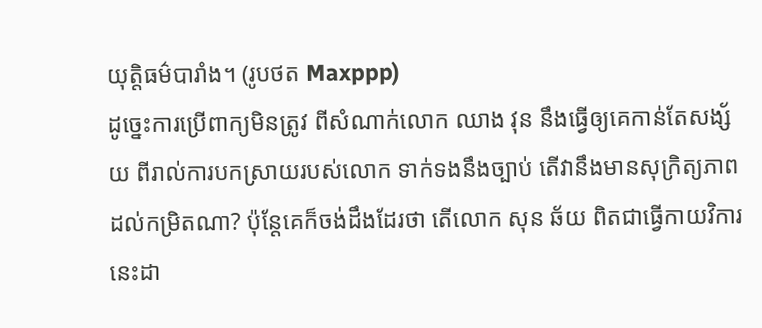យុត្តិធម៌បារាំង។ (រូបថត Maxppp)
ដូច្នេះការប្រើពាក្យមិនត្រូវ ពីសំណាក់លោក ឈាង វុន នឹងធ្វើឲ្យគេកាន់តែសង្ស័យ ពីរាល់ការបកស្រាយរបស់លោក ទាក់ទងនឹងច្បាប់ តើវានឹងមានសុក្រិត្យភាព ដល់កម្រិតណា? ប៉ុន្តែគេក៏ចង់ដឹងដែរថា តើលោក សុន ឆ័យ ពិតជាធ្វើកាយវិការនេះដា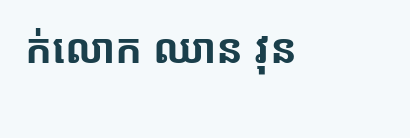ក់លោក ឈាន វុន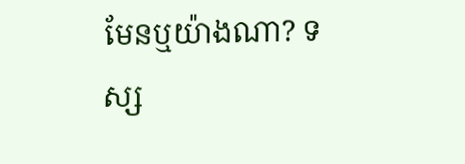មែនឬយ៉ាងណា? ទស្ស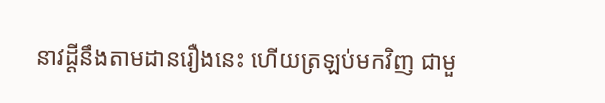នាវដ្ដីនឹងតាមដានរឿងនេះ ហើយត្រឡប់មកវិញ ជាមួ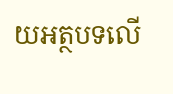យអត្ថបទលើ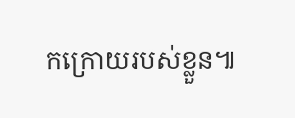កក្រោយរបស់ខ្លួន៕